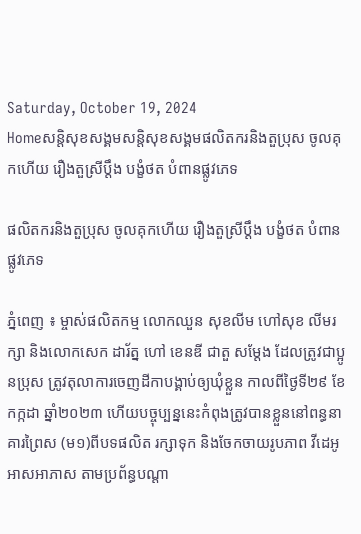Saturday, October 19, 2024
Homeសន្ដិសុខសង្គមសន្តិសុខសង្គមផលិតករនិងតួប្រុស ចូលគុកហើយ រឿងតួស្រីប្តឹង បង្ខំថត បំពានផ្លូវភេទ

ផលិតករនិងតួប្រុស ចូលគុកហើយ រឿងតួស្រីប្តឹង បង្ខំថត បំពានផ្លូវភេទ

ភ្នំពេញ ៖ ម្ចាស់ផលិតកម្ម លោកឈួន សុខលីម ហៅសុខ លីមរក្សា និងលោកសេក ដារ័ត្ន ហៅ ខេនឌី ជាតួ សម្តែង ដែលត្រូវជាប្អូនប្រុស ត្រូវតុលាការចេញដីកាបង្គាប់ឲ្យឃុំខ្លួន កាលពីថ្ងៃទី២៩ ខែកក្កដា ឆ្នាំ២០២៣ ហើយបច្ចុប្បន្ននេះកំពុងត្រូវបានខ្លួននៅពន្ធនាគារព្រៃស (ម១)ពីបទផលិត រក្សាទុក និងចែកចាយរូបភាព វីដេអូអាសអាភាស តាមប្រព័ន្ធបណ្ដា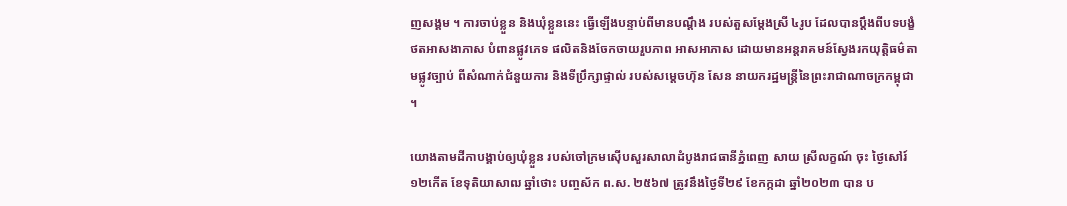ញសង្គម ។ ការចាប់ខ្លួន និងឃុំខ្លួននេះ ធ្វើឡើងបន្ទាប់ពីមានបណ្ដឹង របស់តួសម្តែងស្រី ៤រូប ដែលបានប្ដឹងពីបទបង្ខំថតអាសងាភាស បំពានផ្លូវភេទ ផលិតនិងចែកចាយរួបភាព អាសអាភាស ដោយមានអន្តរាគមន៍ស្វែងរកយុត្តិធម៌តាមផ្លូវច្បាប់ ពីសំណាក់ជំនួយការ និងទីប្រឹក្សាផ្ទាល់ របស់សម្ដេចហ៊ុន សែន នាយករដ្ឋមន្រ្តីនៃព្រះរាជាណាចក្រកម្ពុជា ។

យោងតាមដីកាបង្គាប់ឲ្យឃុំខ្លួន របស់ចៅក្រមស៊ើបសួរសាលាដំបូងរាជធានីភ្នំពេញ សាយ ស្រីលក្ខណ៍ ចុះ ថ្ងៃសៅរ៍ ១២កើត ខែទុតិយាសាឍ ឆ្នាំថោះ បញ្ចស័ក ព.ស. ២៥៦៧ ត្រូវនឹងថ្ងៃទី២៩ ខែកក្កដា ឆ្នាំ២០២៣ បាន ប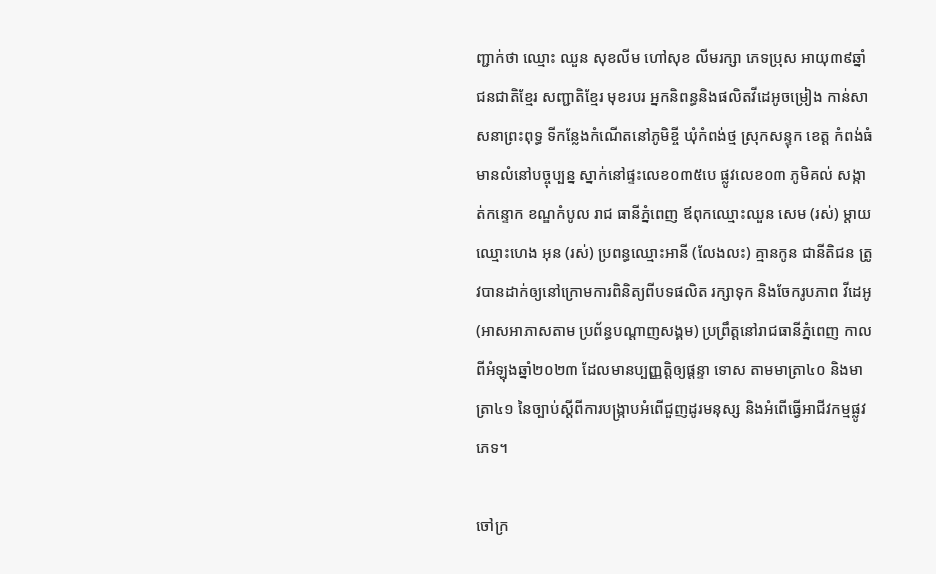ញ្ជាក់ថា ឈ្មោះ ឈួន សុខលីម ហៅសុខ លីមរក្សា ភេទប្រុស អាយុ៣៩ឆ្នាំ ជនជាតិខ្មែរ សញ្ជាតិខ្មែរ មុខរបរ អ្នកនិពន្ធនិងផលិតវីដេអូចម្រៀង កាន់សាសនាព្រះពុទ្ធ ទីកន្លែងកំណើតនៅភូមិខ្ចី ឃុំកំពង់ថ្ម ស្រុកសន្ទុក ខេត្ត កំពង់ធំ មានលំនៅបច្ចុប្បន្ន ស្នាក់នៅផ្ទះលេខ០៣៥បេ ផ្លូវលេខ០៣ ភូមិគល់ សង្កាត់កន្ទោក ខណ្ឌកំបូល រាជ ធានីភ្នំពេញ ឪពុកឈ្មោះឈួន សេម (រស់) ម្ដាយឈ្មោះហេង អុន (រស់) ប្រពន្ធឈ្មោះអានី (លែងលះ) គ្មានកូន ជានីតិជន ត្រូវបានដាក់ឲ្យនៅក្រោមការពិនិត្យពីបទផលិត រក្សាទុក និងចែករូបភាព វីដេអូ (អាសអាភាសតាម ប្រព័ន្ធបណ្ដាញសង្គម) ប្រព្រឹត្តនៅរាជធានីភ្នំពេញ កាលពីអំឡុងឆ្នាំ២០២៣ ដែលមានប្បញ្ញត្តិឲ្យផ្ដន្ទា ទោស តាមមាត្រា៤០ និងមាត្រា៤១ នៃច្បាប់ស្ដីពីការបង្រ្កាបអំពើជួញដូរមនុស្ស និងអំពើធ្វើអាជីវកម្មផ្លូវភេទ។

ចៅក្រ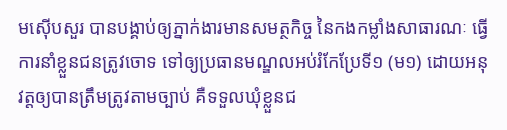មស៊ើបសួរ បានបង្គាប់ឲ្យភ្នាក់ងារមានសមត្ថកិច្ច នៃកងកម្លាំងសាធារណៈ ធ្វើការនាំខ្លួនជនត្រូវចោទ ទៅឲ្យប្រធានមណ្ឌលអប់រំកែប្រែទី១ (ម១) ដោយអនុវត្តឲ្យបានត្រឹមត្រូវតាមច្បាប់ គឺទទួលឃុំខ្លួនជ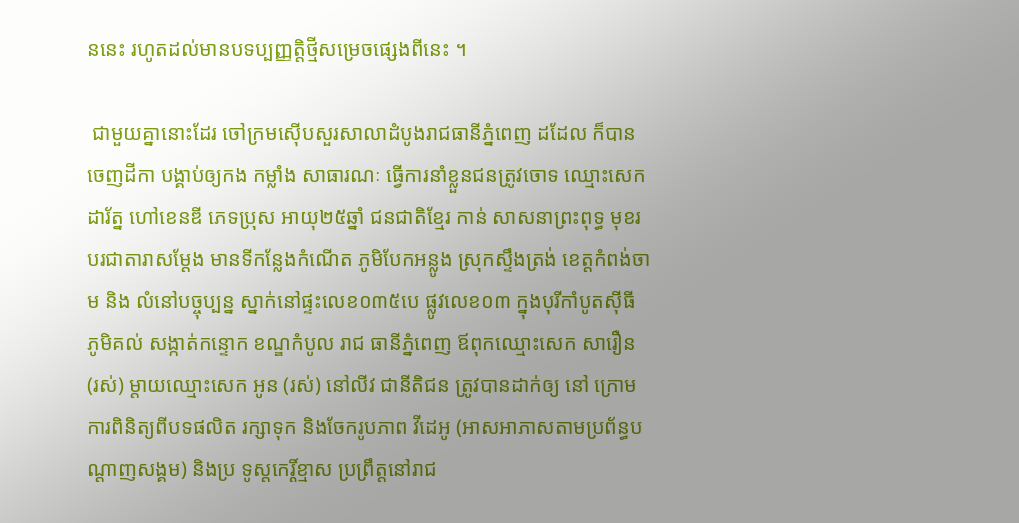ននេះ រហូតដល់មានបទប្បញ្ញត្តិថ្មីសម្រេចផ្សេងពីនេះ ។

 ជាមួយគ្នានោះដែរ ចៅក្រមស៊ើបសួរសាលាដំបូងរាជធានីភ្នំពេញ ដដែល ក៏បានចេញដីកា បង្គាប់ឲ្យកង កម្លាំង សាធារណៈ ធ្វើការនាំខ្លួនជនត្រូវចោទ ឈ្មោះសេក ដារ័ត្ន ហៅខេនឌី ភេទប្រុស អាយុ២៥ឆ្នាំ ជនជាតិខ្មែរ កាន់ សាសនាព្រះពុទ្ធ មុខរបរជាតារាសម្ដែង មានទីកន្លែងកំណើត ភូមិបែកអន្លូង ស្រុកស្ទឹងត្រង់ ខេត្តកំពង់ចាម និង លំនៅបច្ចុប្បន្ន ស្នាក់នៅផ្ទះលេខ០៣៥បេ ផ្លូវលេខ០៣ ក្នុងបុរីកាំបូតស៊ីធី ភូមិគល់ សង្កាត់កន្ទោក ខណ្ឌកំបូល រាជ ធានីភ្នំពេញ ឪពុកឈ្មោះសេក សារឿន (រស់) ម្ដាយឈ្មោះសេក អូន (រស់) នៅលីវ ជានីតិជន ត្រូវបានដាក់ឲ្យ នៅ ក្រោមការពិនិត្យពីបទផលិត រក្សាទុក និងចែករូបភាព វីដេអូ (អាសអាភាសតាមប្រព័ន្ធបណ្ដាញសង្គម) និងប្រ ទូស្តកេរ្តិ៍ខ្មាស ប្រព្រឹត្តនៅរាជ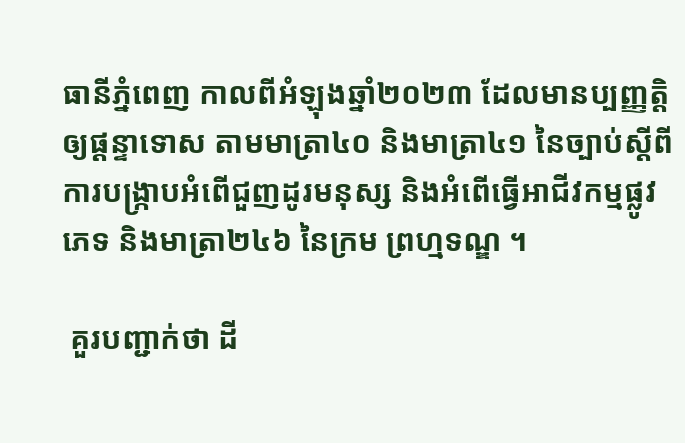ធានីភ្នំពេញ កាលពីអំឡុងឆ្នាំ២០២៣ ដែលមានប្បញ្ញត្តិឲ្យផ្ដន្ទាទោស តាមមាត្រា៤០ និងមាត្រា៤១ នៃច្បាប់ស្ដីពីការបង្រ្កាបអំពើជួញដូរមនុស្ស និងអំពើធ្វើអាជីវកម្មផ្លូវភេទ និងមាត្រា២៤៦ នៃក្រម ព្រហ្មទណ្ឌ ។

 គួរបញ្ជាក់ថា ដី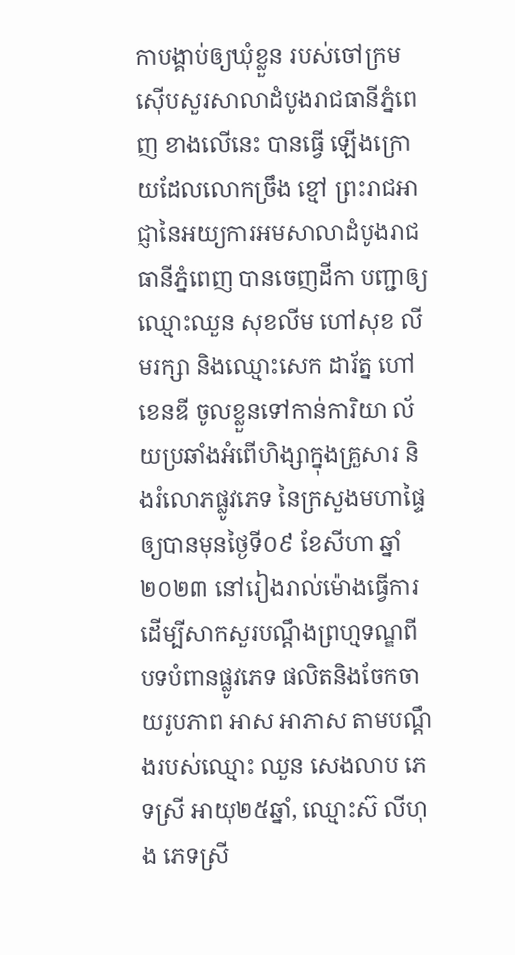កាបង្គាប់ឲ្យឃុំខ្លួន របស់ចៅក្រមស៊ើបសួរសាលាដំបូងរាជធានីភ្នំពេញ ខាងលើនេះ បានធ្វើ ឡើងក្រោយដែលលោកច្រឹង ខ្មៅ ព្រះរាជអាជ្ញានៃអយ្យការអមសាលាដំបូងរាជធានីភ្នំពេញ បានចេញដីកា បញ្ជាឲ្យឈ្មោះឈួន សុខលីម ហៅសុខ លីមរក្សា និងឈ្មោះសេក ដារ័ត្ន ហៅ ខេនឌី ចូលខ្លួនទៅកាន់ការិយា ល័យប្រឆាំងអំពើហិង្សាក្នុងគ្រួសារ និងរំលោភផ្លូវភេទ នៃក្រសួងមហាផ្ទៃ ឲ្យបានមុនថ្ងៃទី០៩ ខែសីហា ឆ្នាំ២០២៣ នៅរៀងរាល់ម៉ោងធ្វើការ ដើម្បីសាកសួរបណ្ដឹងព្រហ្មទណ្ឌពីបទបំពានផ្លូវភេទ ផលិតនិងចែកចាយរូបភាព អាស អាភាស តាមបណ្តឹងរបស់ឈ្មោះ ឈួន សេងលាប ភេទស្រី អាយុ២៥ឆ្នាំ, ឈ្មោះស៊ លីហុង ភេទស្រី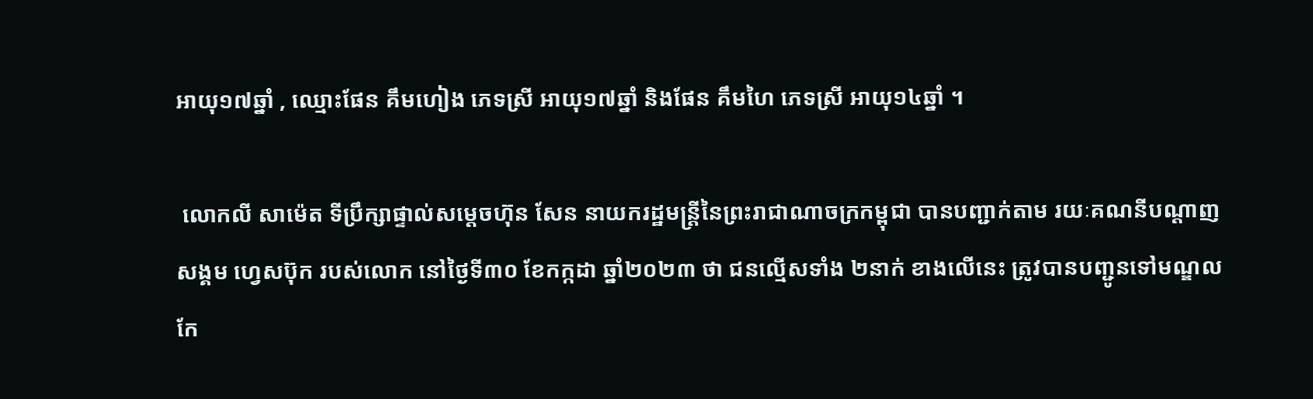អាយុ១៧ឆ្នាំ , ឈ្មោះផែន គឹមហៀង ភេទស្រី អាយុ១៧ឆ្នាំ និងផែន គឹមហៃ ភេទស្រី អាយុ១៤ឆ្នាំ ។

 លោកលី សាម៉េត ទីប្រឹក្សាផ្ទាល់សម្ដេចហ៊ុន សែន នាយករដ្ឋមន្រ្តីនៃព្រះរាជាណាចក្រកម្ពុជា បានបញ្ជាក់តាម រយៈគណនីបណ្ដាញសង្គម ហ្វេសប៊ុក របស់លោក នៅថ្ងៃទី៣០ ខែកក្កដា ឆ្នាំ២០២៣ ថា ជនល្មើសទាំង ២នាក់ ខាងលើនេះ ត្រូវបានបញ្ជូនទៅមណ្ឌលកែ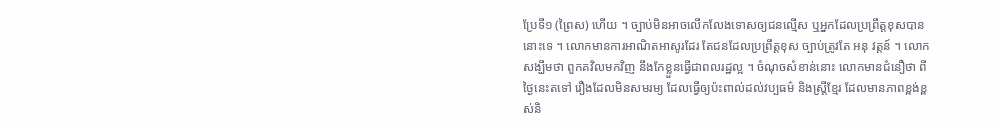ប្រែទី១ (ព្រៃស) ហើយ ។ ច្បាប់មិនអាចលើកលែងទោសឲ្យជនល្មើស ឬអ្នកដែលប្រព្រឹត្តខុសបាននោះទេ ។ លោកមានការអាណិតអាសូរដែរ តែជនដែលប្រព្រឹត្តខុស ច្បាប់ត្រូវតែ អនុ វត្តន៍ ។ លោកសង្ឃឹមថា ពួកគវិលមកវិញ នឹងកែខ្លួនធ្វើជាពលរដ្ឋល្អ ។ ចំណុចសំខាន់នោះ លោកមានជំនឿថា ពីថ្ងៃនេះតទៅ រឿងដែលមិនសមរម្យ ដែលធ្វើឲ្យប៉ះពាល់ដល់វប្បធម៌ និងស្រ្ដីខែ្មរ ដែលមានភាពខ្ពង់ខ្ពស់និ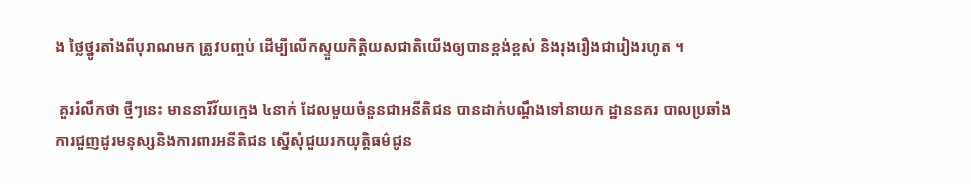ង ថ្លៃថ្នូរតាំងពីបុរាណមក ត្រូវបញ្ចប់ ដើម្បីលើកស្ទួយកិត្តិយសជាតិយើងឲ្យបានខ្ពង់ខ្ពស់ និងរុងរឿងជារៀងរហូត ។

 គួររំលឹកថា ថ្មីៗនេះ មាននារីវ័យក្មេង ៤នាក់ ដែលមួយចំនួនជាអនីតិជន បានដាក់បណ្ដឹងទៅនាយក ដ្ឋាននគរ បាលប្រឆាំងការជួញដូរមនុស្សនិងការពារអនីតិជន ស្នើសុំជួយរកយុត្តិធម៌ជូន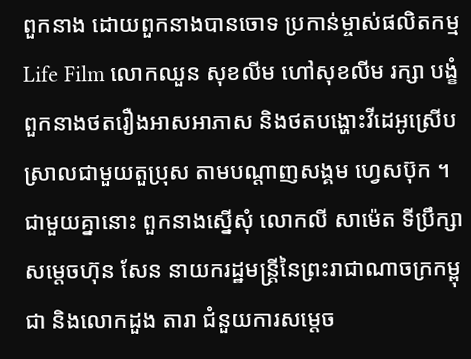ពួកនាង ដោយពួកនាងបានចោទ ប្រកាន់ម្ចាស់ផលិតកម្ម Life Film លោកឈួន សុខលីម ហៅសុខលីម រក្សា បង្ខំពួកនាងថតរឿងអាសអាភាស និងថតបង្ហោះវីដេអូស្រើបស្រាលជាមួយតួប្រុស តាមបណ្ដាញសង្គម ហ្វេសប៊ុក ។ ជាមួយគ្នានោះ ពួកនាងស្នើសុំ លោកលី សាម៉េត ទីប្រឹក្សាសម្ដេចហ៊ុន សែន នាយករដ្ឋមន្រ្តីនៃព្រះរាជាណាចក្រកម្ពុជា និងលោកដួង តារា ជំនួយការសម្ដេច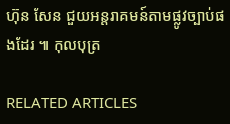ហ៊ុន សែន ជួយអន្តរាគមន៍តាមផ្លូវច្បាប់ផងដែរ ៕ កុលបុត្រ

RELATED ARTICLES